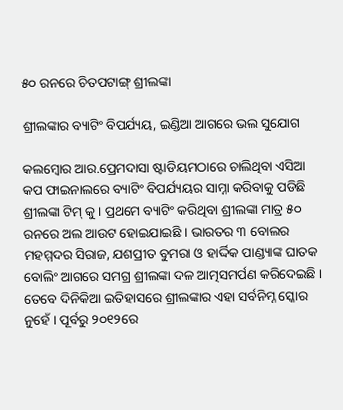୫୦ ରନରେ ଚିତପଟାଙ୍ଗ୍ ଶ୍ରୀଲଙ୍କା

ଶ୍ରୀଲଙ୍କାର ବ୍ୟାଟିଂ ବିପର୍ଯ୍ୟୟ, ଇଣ୍ଡିଆ ଆଗରେ ଭଲ ସୁଯୋଗ

କଲମ୍ବୋର ଆର.ପ୍ରେମଦାସା ଷ୍ଟାଡିୟମଠାରେ ଚାଲିଥିବା ଏସିଆ କପ ଫାଇନାଲରେ ବ୍ୟାଟିଂ ବିପର୍ଯ୍ୟୟର ସାମ୍ନା କରିବାକୁ ପଡିଛି ଶ୍ରୀଲଙ୍କା ଟିମ୍ କୁ । ପ୍ରଥମେ ବ୍ୟାଟିଂ କରିଥିବା ଶ୍ରୀଲଙ୍କା ମାତ୍ର ୫୦ ରନରେ ଅଲ ଆଉଟ ହୋଇଯାଇଛି । ଭାରତର ୩ ବୋଲର ମହମ୍ମଦର ସିରାଜ, ଯଶପ୍ରୀତ ବୁମରା ଓ ହାର୍ଦ୍ଦିକ ପାଣ୍ଡ୍ୟାଙ୍କ ଘାତକ ବୋଲିଂ ଆଗରେ ସମଗ୍ର ଶ୍ରୀଲଙ୍କା ଦଳ ଆତ୍ମସମର୍ପଣ କରିଦେଇଛି । ତେବେ ଦିନିକିଆ ଇତିହାସରେ ଶ୍ରୀଲଙ୍କାର ଏହା ସର୍ବନିମ୍ନ ସ୍କୋର ନୁହେଁ । ପୂର୍ବରୁ ୨୦୧୨ରେ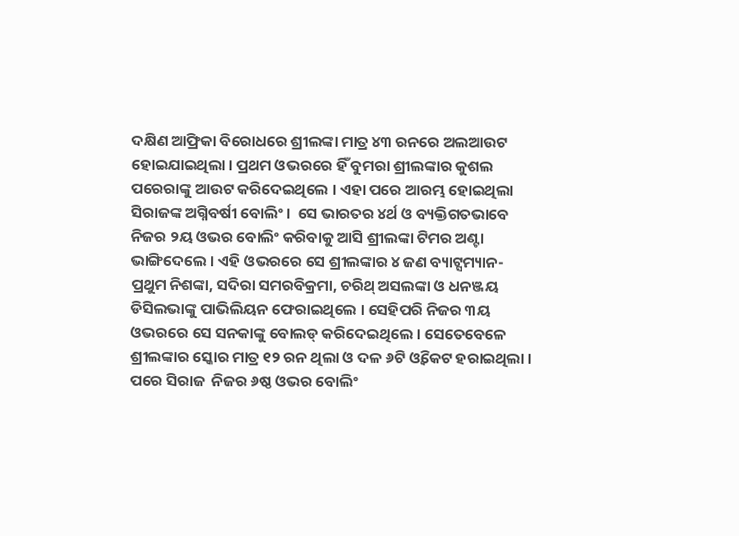ଦକ୍ଷିଣ ଆଫ୍ରିକା ବିରୋଧରେ ଶ୍ରୀଲଙ୍କା ମାତ୍ର ୪୩ ରନରେ ଅଲଆଉଟ ହୋଇଯାଇଥିଲା । ପ୍ରଥମ ଓଭରରେ ହିଁ ବୁମରା ଶ୍ରୀଲଙ୍କାର କୁଶଲ ପରେରାଙ୍କୁ ଆଉଟ କରିଦେଇଥିଲେ । ଏହା ପରେ ଆରମ୍ଭ ହୋଇଥିଲା ସିରାଜଙ୍କ ଅଗ୍ନିବର୍ଷୀ ବୋଲିଂ ।  ସେ ଭାରତର ୪ର୍ଥ ଓ ବ୍ୟକ୍ତିଗତଭାବେ ନିଜର ୨ୟ ଓଭର ବୋଲିଂ କରିବାକୁ ଆସି ଶ୍ରୀଲଙ୍କା ଟିମର ଅଣ୍ଟା ଭାଙ୍ଗିଦେଲେ । ଏହି ଓଭରରେ ସେ ଶ୍ରୀଲଙ୍କାର ୪ ଜଣ ବ୍ୟାଟ୍ସମ୍ୟାନ-ପ୍ରଥୁମ ନିଶଙ୍କା, ସଦିରା ସମରବିକ୍ରମା, ଚରିଥ୍ ଅସଲଙ୍କା ଓ ଧନଞ୍ଜୟ ଡିସିଲଭାଙ୍କୁ ପାଭିଲିୟନ ଫେରାଇଥିଲେ । ସେହିପରି ନିଜର ୩ୟ ଓଭରରେ ସେ ସନକାଙ୍କୁ ବୋଲଡ୍ କରିଦେଇଥିଲେ । ସେତେବେଳେ ଶ୍ରୀଲଙ୍କାର ସ୍କୋର ମାତ୍ର ୧୨ ରନ ଥିଲା ଓ ଦଳ ୬ଟି ଓ୍ବିକେଟ ହରାଇଥିଲା । ପରେ ସିରାଜ  ନିଜର ୬ଷ୍ଠ ଓଭର ବୋଲିଂ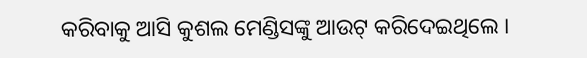କରିବାକୁ ଆସି କୁଶଲ ମେଣ୍ଡିସଙ୍କୁ ଆଉଟ୍ କରିଦେଇଥିଲେ ।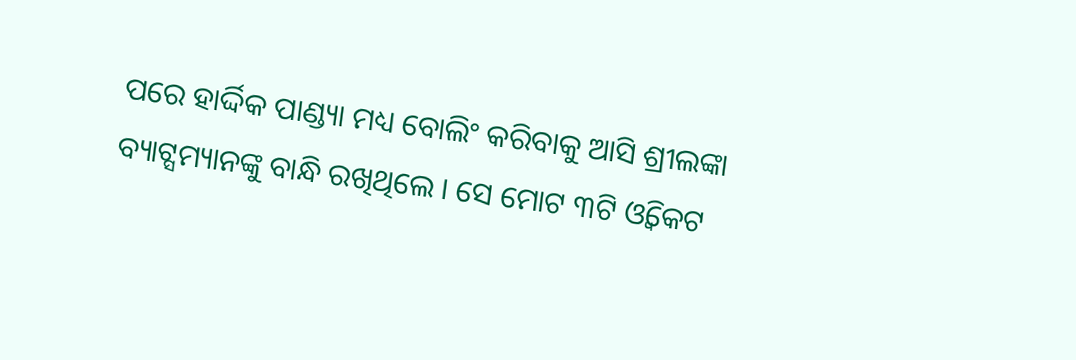ପରେ ହାର୍ଦ୍ଦିକ ପାଣ୍ଡ୍ୟା ମଧ୍ୟ ବୋଲିଂ କରିବାକୁ ଆସି ଶ୍ରୀଲଙ୍କା ବ୍ୟାଟ୍ସମ୍ୟାନଙ୍କୁ ବାନ୍ଧି ରଖିଥିଲେ । ସେ ମୋଟ ୩ଟି ଓ୍ବିକେଟ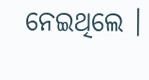ନେଇଥିଲେ ।